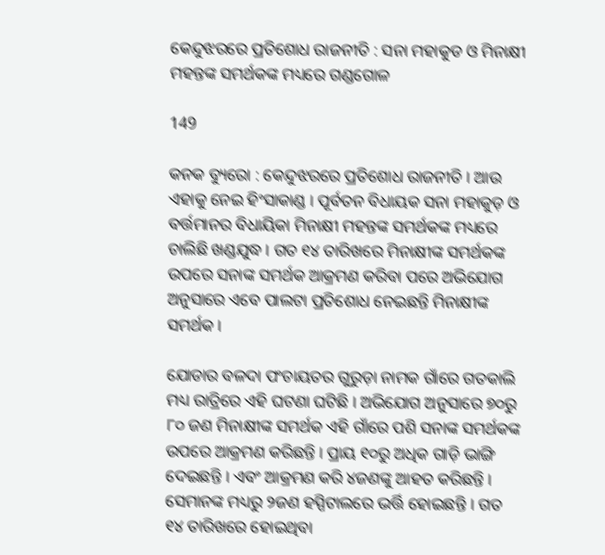କେନ୍ଦୁଝରରେ ପ୍ରତିଶୋଧ ରାଜନୀତି : ସନା ମହାକୁଡ ଓ ମିନାକ୍ଷୀ ମହନ୍ତଙ୍କ ସମର୍ଥକଙ୍କ ମଧ୍ୟରେ ଗଣ୍ଡଗୋଳ

149

କନକ ବ୍ୟୁରୋ : କେନ୍ଦୁଝରରେ ପ୍ରତିଶୋଧ ରାଜନୀତି । ଆଉ ଏହାକୁ ନେଇ ହିଂସାକାଣ୍ଡ । ପୂର୍ବତନ ବିଧାୟକ ସନା ମହାକୁଡ଼ ଓ ବର୍ତ୍ତମାନର ବିଧାୟିକା ମିନାକ୍ଷୀ ମହନ୍ତଙ୍କ ସମର୍ଥକଙ୍କ ମଧ୍ୟରେ ଚାଲିଛି ଖଣ୍ଡଯୁଦ୍ଧ । ଗତ ୧୪ ତାରିଖରେ ମିନାକ୍ଷୀଙ୍କ ସମର୍ଥକଙ୍କ ଉପରେ ସନାଙ୍କ ସମର୍ଥକ ଆକ୍ରମଣ କରିବା ପରେ ଅଭିଯୋଗ ଅନୁସାରେ ଏବେ ପାଲଟା ପ୍ରତିଶୋଧ ନେଇଛନ୍ତି ମିନାକ୍ଷୀଙ୍କ ସମର୍ଥକ ।

ଯୋଡାର ବଳଦା ପଂଚାୟତର ଗୁରୁଡ଼ା ନାମକ ଗାଁରେ ଗତକାଲି ମଧ୍ୟ ରାତ୍ରିରେ ଏହି ଘଟଣା ଘଟିଛି । ଅଭିଯୋଗ ଅନୁସାରେ ୭୦ରୁ ୮୦ ଜଣ ମିନାକ୍ଷୀଙ୍କ ସମର୍ଥକ ଏହି ଗାଁରେ ପଶି ସନାଙ୍କ ସମର୍ଥକଙ୍କ ଉପରେ ଆକ୍ରମଣ କରିଛନ୍ତି । ପ୍ରାୟ ୧୦ରୁ ଅଧିକ ଗାଡ଼ି ଭାଙ୍ଗି ଦେଇଛନ୍ତି । ଏବଂ ଆକ୍ରମଣ କରି ୪ଜଣଙ୍କୁ ଆହତ କରିଛନ୍ତି । ସେମାନଙ୍କ ମଧ୍ୟରୁ ୨ଜଣ ହସ୍ପିଟାଲରେ ଭର୍ତ୍ତି ହୋଇଛନ୍ତି । ଗତ ୧୪ ତାରିଖରେ ହୋଇଥିବା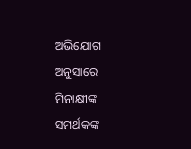ଅଭିଯୋଗ ଅନୁସାରେ ମିନାକ୍ଷୀଙ୍କ ସମର୍ଥକଙ୍କ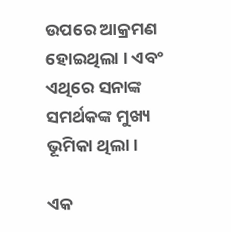ଉପରେ ଆକ୍ରମଣ ହୋଇଥିଲା । ଏବଂ ଏଥିରେ ସନାଙ୍କ ସମର୍ଥକଙ୍କ ମୁଖ୍ୟ ଭୂମିକା ଥିଲା ।

ଏକ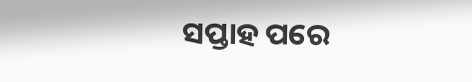ସପ୍ତାହ ପରେ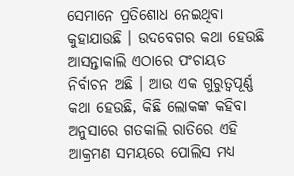ସେମାନେ ପ୍ରତିଶୋଧ ନେଇଥିବା କୁହାଯାଉଛି । ଉଦବେଗର କଥା ହେଉଛି ଆସନ୍ତାକାଲି ଏଠାରେ ପଂଚାୟତ ନିର୍ବାଚନ ଅଛି । ଆଉ ଏକ ଗୁରୁତ୍ୱପୂର୍ଣ୍ଣ କଥା ହେଉଛି, କିଛି ଲୋକଙ୍କ କହିବା ଅନୁସାରେ ଗତକାଲି ରାତିରେ ଏହି ଆକ୍ରମଣ ସମୟରେ ପୋଲିସ ମଧ୍ୟ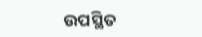ଉପସ୍ଥିତ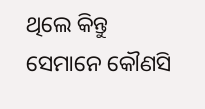ଥିଲେ କିନ୍ତୁ ସେମାନେ କୌଣସି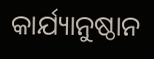କାର୍ଯ୍ୟାନୁଷ୍ଠାନ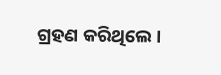ଗ୍ରହଣ କରିଥିଲେ ।